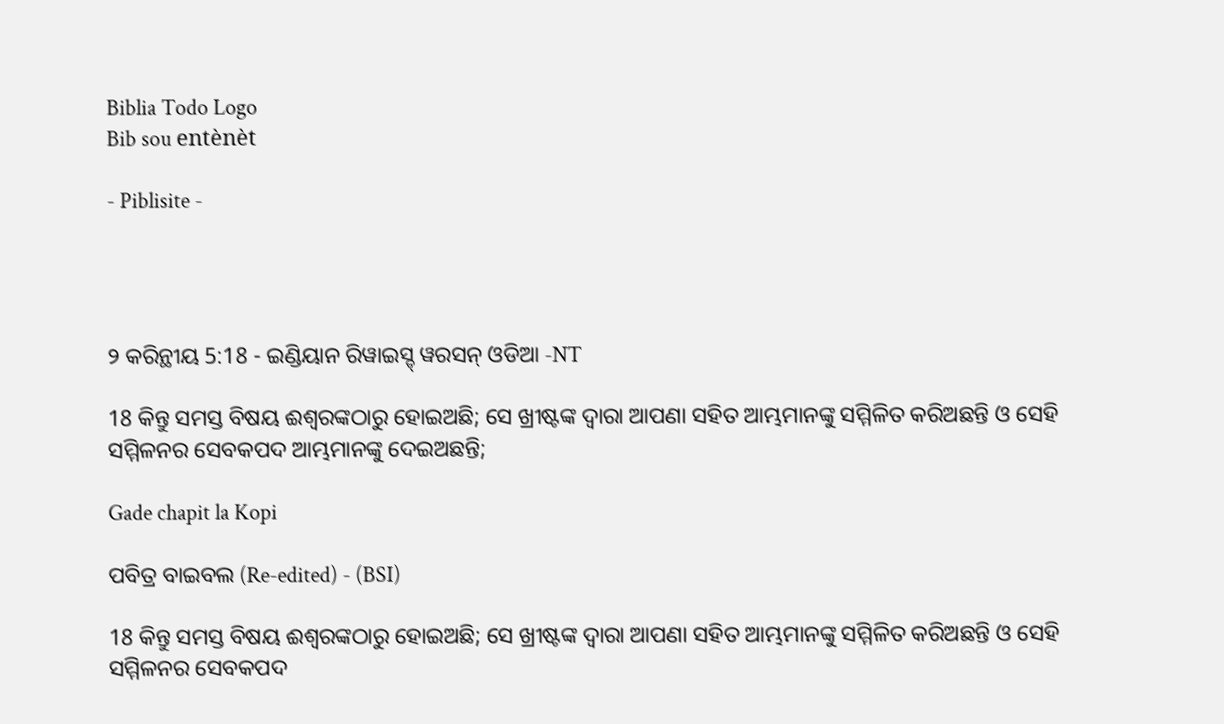Biblia Todo Logo
Bib sou entènèt

- Piblisite -




୨ କରିନ୍ଥୀୟ 5:18 - ଇଣ୍ଡିୟାନ ରିୱାଇସ୍ଡ୍ ୱରସନ୍ ଓଡିଆ -NT

18 କିନ୍ତୁ ସମସ୍ତ ବିଷୟ ଈଶ୍ବରଙ୍କଠାରୁ ହୋଇଅଛି; ସେ ଖ୍ରୀଷ୍ଟଙ୍କ ଦ୍ୱାରା ଆପଣା ସହିତ ଆମ୍ଭମାନଙ୍କୁ ସମ୍ମିଳିତ କରିଅଛନ୍ତି ଓ ସେହି ସମ୍ମିଳନର ସେବକପଦ ଆମ୍ଭମାନଙ୍କୁ ଦେଇଅଛନ୍ତି;

Gade chapit la Kopi

ପବିତ୍ର ବାଇବଲ (Re-edited) - (BSI)

18 କିନ୍ତୁ ସମସ୍ତ ବିଷୟ ଈଶ୍ଵରଙ୍କଠାରୁ ହୋଇଅଛି; ସେ ଖ୍ରୀଷ୍ଟଙ୍କ ଦ୍ଵାରା ଆପଣା ସହିତ ଆମ୍ଭମାନଙ୍କୁ ସମ୍ମିଳିତ କରିଅଛନ୍ତି ଓ ସେହି ସମ୍ମିଳନର ସେବକପଦ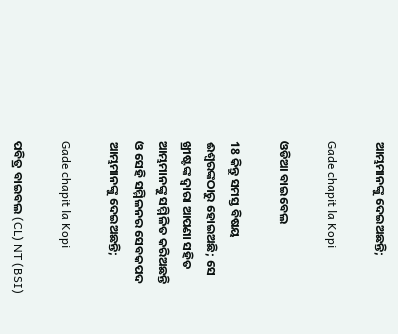ଆମ୍ଭମାନଙ୍କୁ ଦେଇଅଛନ୍ତି;

Gade chapit la Kopi

ଓଡିଆ ବାଇବେଲ

18 କିନ୍ତୁ ସମସ୍ତ ବିଷୟ ଈଶ୍ୱରଙ୍କଠାରୁ ହୋଇଅଛି; ସେ ଖ୍ରୀଷ୍ଟଙ୍କ ଦ୍ୱାରା ଆପଣା ସହିତ ଆମ୍ଭମାନଙ୍କୁ ସମ୍ମିଳିତ କରିଅଛନ୍ତି ଓ ସେହି ସମ୍ମିଳନର ସେବକପଦ ଆମ୍ଭମାନଙ୍କୁ ଦେଇଅଛନ୍ତି;

Gade chapit la Kopi

ପବିତ୍ର ବାଇବଲ (CL) NT (BSI)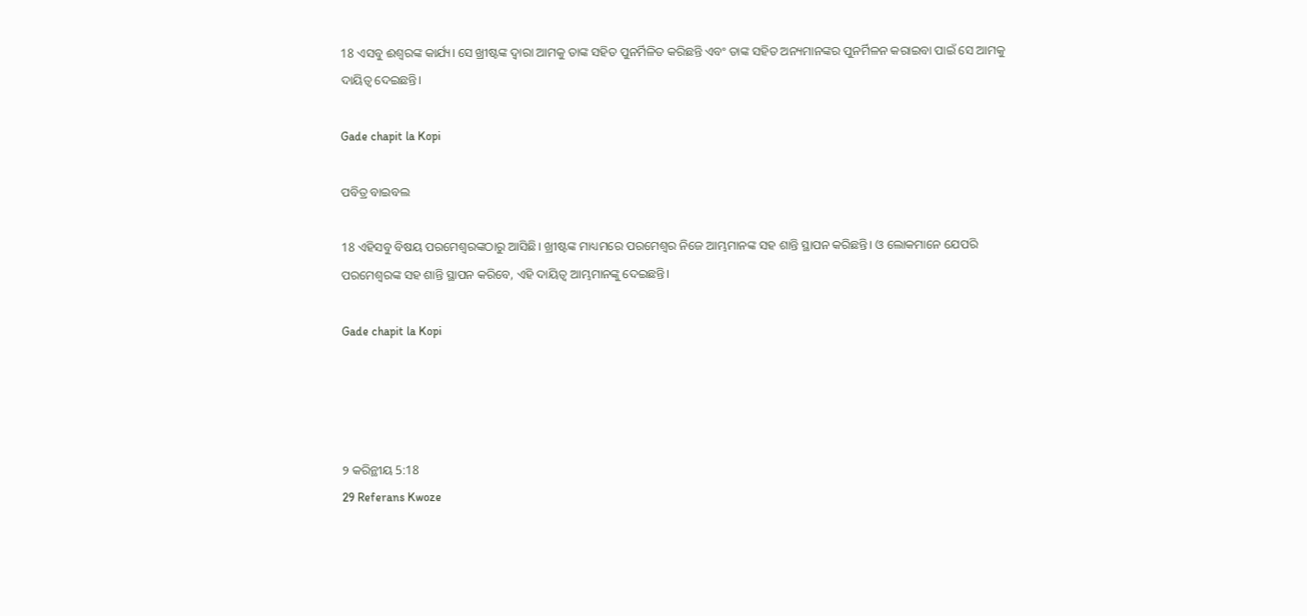18 ଏସବୁ ଈଶ୍ୱରଙ୍କ କାର୍ଯ୍ୟ। ସେ ଖ୍ରୀଷ୍ଟଙ୍କ ଦ୍ୱାରା ଆମକୁ ତାଙ୍କ ସହିତ ପୁନର୍ମିଳିତ କରିଛନ୍ତି ଏବଂ ତାଙ୍କ ସହିତ ଅନ୍ୟମାନଙ୍କର ପୁନର୍ମିଳନ କରାଇବା ପାଇଁ ସେ ଆମକୁ ଦାୟିତ୍ୱ ଦେଇଛନ୍ତି।

Gade chapit la Kopi

ପବିତ୍ର ବାଇବଲ

18 ଏହିସବୁ ବିଷୟ ପରମେଶ୍ୱରଙ୍କଠାରୁ ଆସିଛି। ଖ୍ରୀଷ୍ଟଙ୍କ ମାଧ୍ୟମରେ ପରମେଶ୍ୱର ନିଜେ ଆମ୍ଭମାନଙ୍କ ସହ ଶାନ୍ତି ସ୍ଥାପନ କରିଛନ୍ତି। ଓ ଲୋକମାନେ ଯେପରି ପରମେଶ୍ୱରଙ୍କ ସହ ଶାନ୍ତି ସ୍ଥାପନ କରିବେ, ଏହି ଦାୟିତ୍ୱ ଆମ୍ଭମାନଙ୍କୁ ଦେଇଛନ୍ତି।

Gade chapit la Kopi




୨ କରିନ୍ଥୀୟ 5:18
29 Referans Kwoze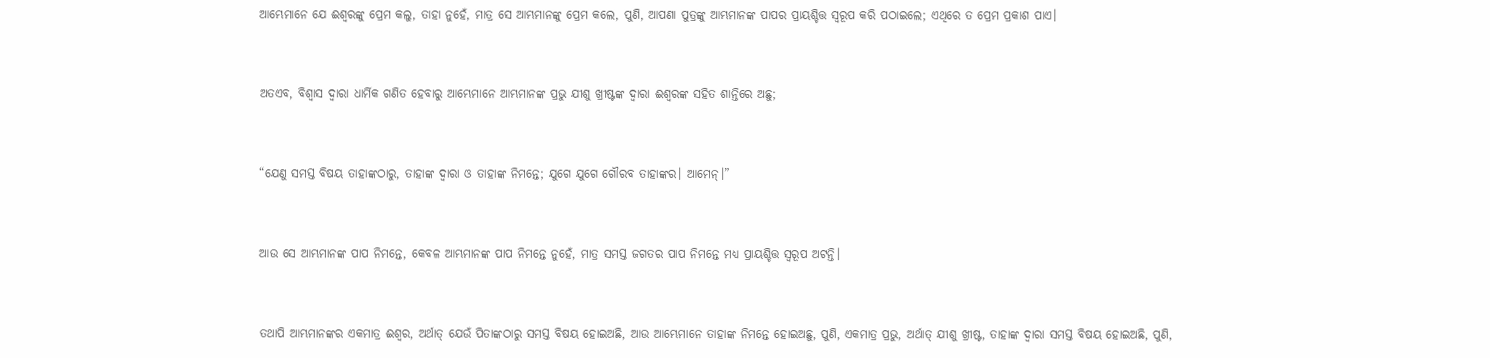ଆମ୍ଭେମାନେ ଯେ ଈଶ୍ବରଙ୍କୁ ପ୍ରେମ କଲୁ, ତାହା ନୁହେଁ, ମାତ୍ର ସେ ଆମ୍ଭମାନଙ୍କୁ ପ୍ରେମ କଲେ, ପୁଣି, ଆପଣା ପୁତ୍ରଙ୍କୁ ଆମ୍ଭମାନଙ୍କ ପାପର ପ୍ରାୟଶ୍ଚିତ୍ତ ସ୍ୱରୂପ କରି ପଠାଇଲେ; ଏଥିରେ ତ ପ୍ରେମ ପ୍ରକାଶ ପାଏ।


ଅତଏବ, ବିଶ୍ୱାସ ଦ୍ୱାରା ଧାର୍ମିକ ଗଣିତ ହେବାରୁ ଆମ୍ଭେମାନେ ଆମ୍ଭମାନଙ୍କ ପ୍ରଭୁ ଯୀଶୁ ଖ୍ରୀଷ୍ଟଙ୍କ ଦ୍ୱାରା ଈଶ୍ବରଙ୍କ ସହିତ ଶାନ୍ତିରେ ଅଛୁ;


“ଯେଣୁ ସମସ୍ତ ବିଷୟ ତାହାଙ୍କଠାରୁ, ତାହାଙ୍କ ଦ୍ୱାରା ଓ ତାହାଙ୍କ ନିମନ୍ତେ; ଯୁଗେ ଯୁଗେ ଗୌରବ ତାହାଙ୍କର। ଆମେନ୍‍।”


ଆଉ ସେ ଆମ୍ଭମାନଙ୍କ ପାପ ନିମନ୍ତେ, କେବଳ ଆମ୍ଭମାନଙ୍କ ପାପ ନିମନ୍ତେ ନୁହେଁ, ମାତ୍ର ସମସ୍ତ ଜଗତର ପାପ ନିମନ୍ତେ ମଧ୍ୟ ପ୍ରାୟଶ୍ଚିତ୍ତ ସ୍ୱରୂପ ଅଟନ୍ତି।


ତଥାପି ଆମ୍ଭମାନଙ୍କର ଏକମାତ୍ର ଈଶ୍ବର, ଅର୍ଥାତ୍‍ ଯେଉଁ ପିତାଙ୍କଠାରୁ ସମସ୍ତ ବିଷୟ ହୋଇଅଛି, ଆଉ ଆମ୍ଭେମାନେ ତାହାଙ୍କ ନିମନ୍ତେ ହୋଇଅଛୁ, ପୁଣି, ଏକମାତ୍ର ପ୍ରଭୁ, ଅର୍ଥାତ୍‍ ଯୀଶୁ ଖ୍ରୀଷ୍ଟ, ତାହାଙ୍କ ଦ୍ୱାରା ସମସ୍ତ ବିଷୟ ହୋଇଅଛି, ପୁଣି,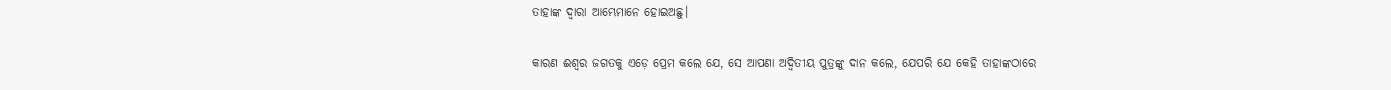ତାହାଙ୍କ ଦ୍ୱାରା ଆମ୍ଭେମାନେ ହୋଇଅଛୁ।


କାରଣ ଈଶ୍ବର ଜଗତକୁ ଏଡ଼େ ପ୍ରେମ କଲେ ଯେ, ସେ ଆପଣା ଅଦ୍ୱିତୀୟ ପୁତ୍ରଙ୍କୁ ଦାନ କଲେ, ଯେପରି ଯେ କେହି ତାହାଙ୍କଠାରେ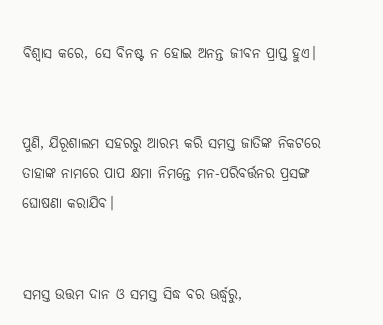ବିଶ୍ୱାସ କରେ, ସେ ବିନଷ୍ଟ ନ ହୋଇ ଅନନ୍ତ ଜୀବନ ପ୍ରାପ୍ତ ହୁଏ।


ପୁଣି, ଯିରୂଶାଲମ ସହରରୁ ଆରମ୍ଭ କରି ସମସ୍ତ ଜାତିଙ୍କ ନିକଟରେ ତାହାଙ୍କ ନାମରେ ପାପ କ୍ଷମା ନିମନ୍ତେ ମନ-ପରିବର୍ତ୍ତନର ପ୍ରସଙ୍ଗ ଘୋଷଣା କରାଯିବ।


ସମସ୍ତ ଉତ୍ତମ ଦାନ ଓ ସମସ୍ତ ସିଦ୍ଧ ବର ଊର୍ଦ୍ଧ୍ୱରୁ,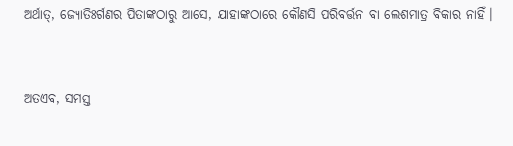ଅର୍ଥାତ୍‍, ଜ୍ୟୋତିଃର୍ଗଣର ପିତାଙ୍କଠାରୁ ଆସେ, ଯାହାଙ୍କଠାରେ କୌଣସି ପରିବର୍ତ୍ତନ ବା ଲେଶମାତ୍ର ବିକାର ନାହିଁ।


ଅତଏବ, ସମସ୍ତ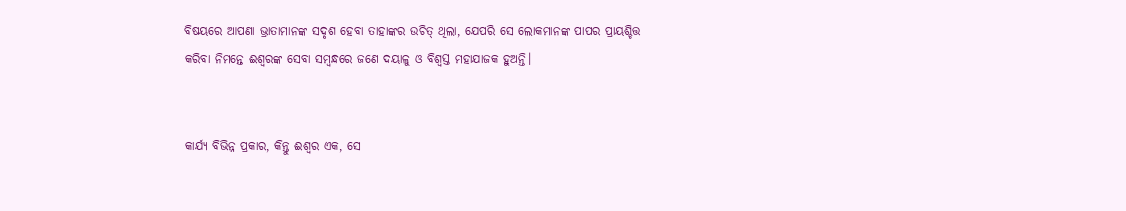ବିଷୟରେ ଆପଣା ଭ୍ରାତାମାନଙ୍କ ସଦୃଶ ହେବା ତାହାଙ୍କର ଉଚିତ୍ ଥିଲା, ଯେପରି ସେ ଲୋକମାନଙ୍କ ପାପର ପ୍ରାୟଶ୍ଚିତ୍ତ କରିବା ନିମନ୍ତେ ଈଶ୍ବରଙ୍କ ସେବା ସମ୍ବନ୍ଧରେ ଜଣେ ଦୟାଳୁ ଓ ବିଶ୍ୱସ୍ତ ମହାଯାଜକ ହୁଅନ୍ତି।


କାର୍ଯ୍ୟ ବିଭିନ୍ନ ପ୍ରକାର, କିନ୍ତୁ ଈଶ୍ବର ଏକ, ସେ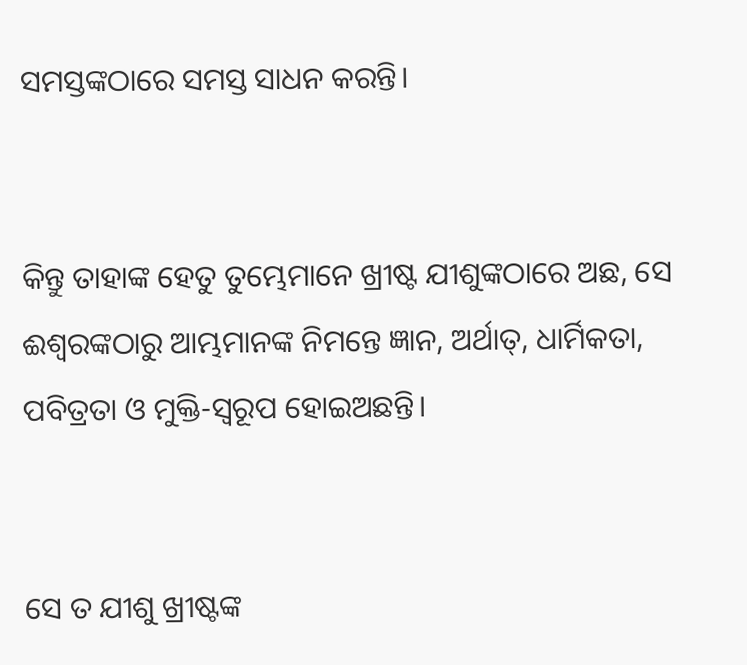ସମସ୍ତଙ୍କଠାରେ ସମସ୍ତ ସାଧନ କରନ୍ତି।


କିନ୍ତୁ ତାହାଙ୍କ ହେତୁ ତୁମ୍ଭେମାନେ ଖ୍ରୀଷ୍ଟ ଯୀଶୁଙ୍କଠାରେ ଅଛ, ସେ ଈଶ୍ବରଙ୍କଠାରୁ ଆମ୍ଭମାନଙ୍କ ନିମନ୍ତେ ଜ୍ଞାନ, ଅର୍ଥାତ୍‍, ଧାର୍ମିକତା, ପବିତ୍ରତା ଓ ମୁକ୍ତି-ସ୍ୱରୂପ ହୋଇଅଛନ୍ତି।


ସେ ତ ଯୀଶୁ ଖ୍ରୀଷ୍ଟଙ୍କ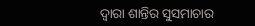ଦ୍ୱାରା ଶାନ୍ତିର ସୁସମାଚାର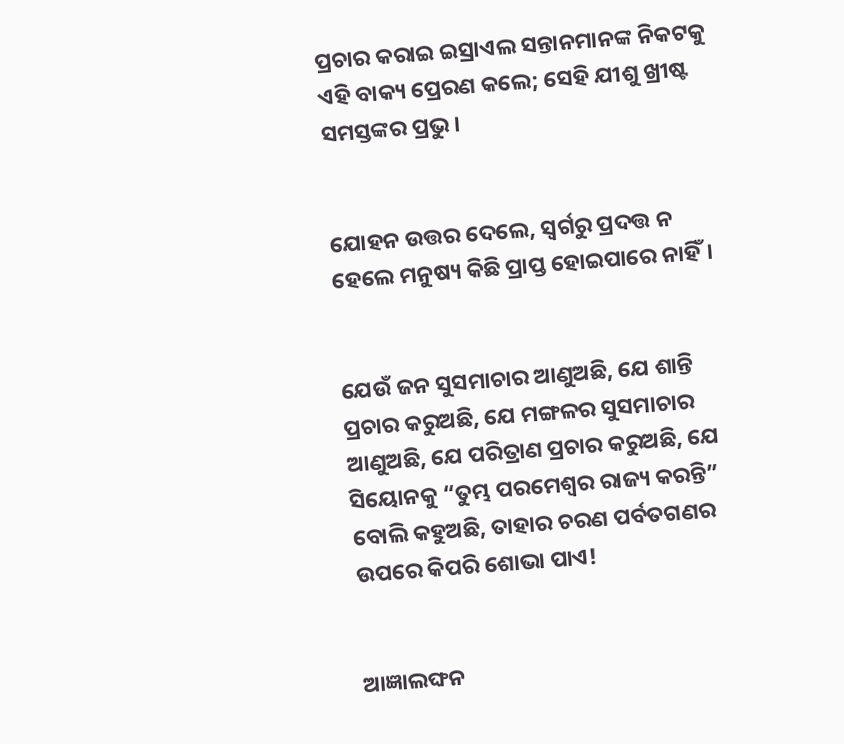ପ୍ରଚାର କରାଇ ଇସ୍ରାଏଲ ସନ୍ତାନମାନଙ୍କ ନିକଟକୁ ଏହି ବାକ୍ୟ ପ୍ରେରଣ କଲେ; ସେହି ଯୀଶୁ ଖ୍ରୀଷ୍ଟ ସମସ୍ତଙ୍କର ପ୍ରଭୁ।


ଯୋହନ ଉତ୍ତର ଦେଲେ, ସ୍ୱର୍ଗରୁ ପ୍ରଦତ୍ତ ନ ହେଲେ ମନୁଷ୍ୟ କିଛି ପ୍ରାପ୍ତ ହୋଇପାରେ ନାହିଁ।


ଯେଉଁ ଜନ ସୁସମାଚାର ଆଣୁଅଛି, ଯେ ଶାନ୍ତି ପ୍ରଚାର କରୁଅଛି, ଯେ ମଙ୍ଗଳର ସୁସମାଚାର ଆଣୁଅଛି, ଯେ ପରିତ୍ରାଣ ପ୍ରଚାର କରୁଅଛି, ଯେ ସିୟୋନକୁ “ତୁମ୍ଭ ପରମେଶ୍ୱର ରାଜ୍ୟ କରନ୍ତି” ବୋଲି କହୁଅଛି, ତାହାର ଚରଣ ପର୍ବତଗଣର ଉପରେ କିପରି ଶୋଭା ପାଏ!


ଆଜ୍ଞାଲଙ୍ଘନ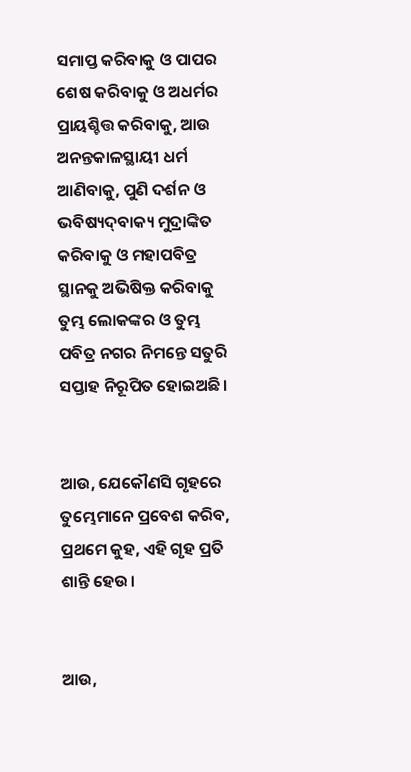ସମାପ୍ତ କରିବାକୁ ଓ ପାପର ଶେଷ କରିବାକୁ ଓ ଅଧର୍ମର ପ୍ରାୟଶ୍ଚିତ୍ତ କରିବାକୁ, ଆଉ ଅନନ୍ତକାଳସ୍ଥାୟୀ ଧର୍ମ ଆଣିବାକୁ, ପୁଣି ଦର୍ଶନ ଓ ଭବିଷ୍ୟଦ୍‍ବାକ୍ୟ ମୁଦ୍ରାଙ୍କିତ କରିବାକୁ ଓ ମହାପବିତ୍ର ସ୍ଥାନକୁ ଅଭିଷିକ୍ତ କରିବାକୁ ତୁମ୍ଭ ଲୋକଙ୍କର ଓ ତୁମ୍ଭ ପବିତ୍ର ନଗର ନିମନ୍ତେ ସତୁରି ସପ୍ତାହ ନିରୂପିତ ହୋଇଅଛି।


ଆଉ, ଯେକୌଣସି ଗୃହରେ ତୁମ୍ଭେମାନେ ପ୍ରବେଶ କରିବ, ପ୍ରଥମେ କୁହ, ଏହି ଗୃହ ପ୍ରତି ଶାନ୍ତି ହେଉ।


ଆଉ,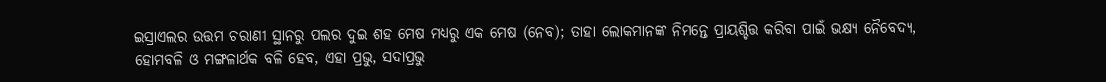ଇସ୍ରାଏଲର ଉତ୍ତମ ଚରାଣୀ ସ୍ଥାନରୁ ପଲର ଦୁଇ ଶହ ମେଷ ମଧ୍ୟରୁ ଏକ ମେଷ (ନେବ); ତାହା ଲୋକମାନଙ୍କ ନିମନ୍ତେ ପ୍ରାୟଶ୍ଚିତ୍ତ କରିବା ପାଇଁ ଭକ୍ଷ୍ୟ ନୈବେଦ୍ୟ, ହୋମବଳି ଓ ମଙ୍ଗଳାର୍ଥକ ବଳି ହେବ, ଏହା ପ୍ରଭୁ, ସଦାପ୍ରଭୁ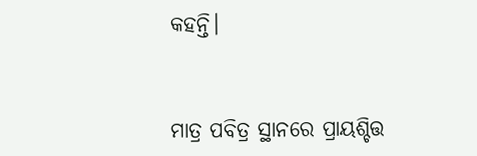କହନ୍ତି।


ମାତ୍ର ପବିତ୍ର ସ୍ଥାନରେ ପ୍ରାୟଶ୍ଚିତ୍ତ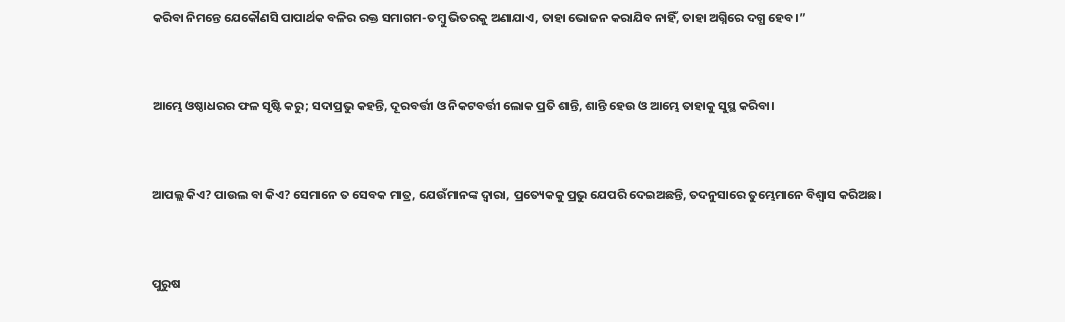କରିବା ନିମନ୍ତେ ଯେକୌଣସି ପାପାର୍ଥକ ବଳିର ରକ୍ତ ସମାଗମ-ତମ୍ବୁ ଭିତରକୁ ଅଣାଯାଏ, ତାହା ଭୋଜନ କରାଯିବ ନାହିଁ, ତାହା ଅଗ୍ନିରେ ଦଗ୍ଧ ହେବ।”


ଆମ୍ଭେ ଓଷ୍ଠାଧରର ଫଳ ସୃଷ୍ଟି କରୁ; ସଦାପ୍ରଭୁ କହନ୍ତି, ଦୂରବର୍ତ୍ତୀ ଓ ନିକଟବର୍ତ୍ତୀ ଲୋକ ପ୍ରତି ଶାନ୍ତି, ଶାନ୍ତି ହେଉ ଓ ଆମ୍ଭେ ତାହାକୁ ସୁସ୍ଥ କରିବା।


ଆପଲ୍ଲ କିଏ? ପାଉଲ ବା କିଏ? ସେମାନେ ତ ସେବକ ମାତ୍ର, ଯେଉଁମାନଙ୍କ ଦ୍ୱାରା, ପ୍ରତ୍ୟେକକୁ ପ୍ରଭୁ ଯେପରି ଦେଇଅଛନ୍ତି, ତଦନୁସାରେ ତୁମ୍ଭେମାନେ ବିଶ୍ୱାସ କରିଅଛ।


ପୁରୁଷ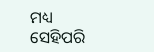ମଧ୍ୟ ସେହିପରି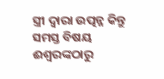ସ୍ତ୍ରୀ ଦ୍ୱାରା ଉତ୍ପନ୍ନ କିନ୍ତୁ ସମସ୍ତ ବିଷୟ ଈଶ୍ବରଙ୍କଠାରୁ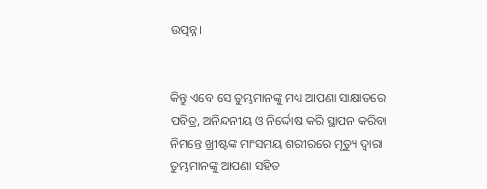ଉତ୍ପନ୍ନ।


କିନ୍ତୁ ଏବେ ସେ ତୁମ୍ଭମାନଙ୍କୁ ମଧ୍ୟ ଆପଣା ସାକ୍ଷାତରେ ପବିତ୍ର, ଅନିନ୍ଦନୀୟ ଓ ନିର୍ଦ୍ଦୋଷ କରି ସ୍ଥାପନ କରିବା ନିମନ୍ତେ ଖ୍ରୀଷ୍ଟଙ୍କ ମାଂସମୟ ଶରୀରରେ ମୃତ୍ୟୁ ଦ୍ୱାରା ତୁମ୍ଭମାନଙ୍କୁ ଆପଣା ସହିତ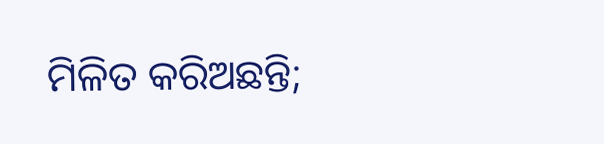ମିଳିତ କରିଅଛନ୍ତି;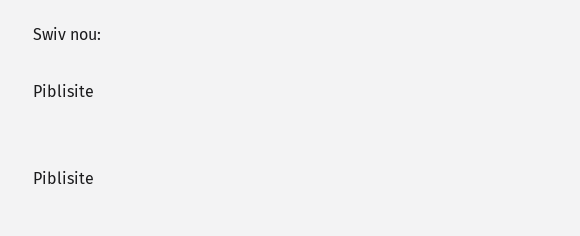Swiv nou:

Piblisite


Piblisite